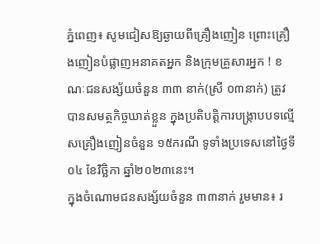ភ្នំពេញ៖ សូមជៀសឱ្យឆ្ងាយពីគ្រឿងញៀន ព្រោះគ្រឿងញៀនបំផ្លាញអនាគតអ្នក និងក្រុមគ្រួសារអ្នក ! ខណៈជនសង្ស័យចំនួន ៣៣ នាក់(ស្រី ០៣នាក់) ត្រូវបានសមត្ថកិច្ចឃាត់ខ្លួន ក្នុងប្រតិបត្តិការបង្ក្រាបបទល្មើសគ្រឿងញៀនចំនួន ១៥ករណី ទូទាំងប្រទេសនៅថ្ងៃទី០៤ ខែវិច្ឆិកា ឆ្នាំ២០២៣នេះ។
ក្នុងចំណោមជនសង្ស័យចំនួន ៣៣នាក់ រួមមាន៖ រ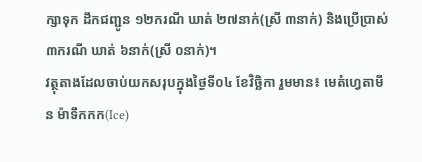ក្សាទុក ដឹកជញ្ជូន ១២ករណី ឃាត់ ២៧នាក់(ស្រី ៣នាក់) និងប្រើប្រាស់ ៣ករណី ឃាត់ ៦នាក់(ស្រី ០នាក់)។
វត្ថុតាងដែលចាប់យកសរុបក្នុងថ្ងៃទី០៤ ខែវិច្ឆិកា រួមមាន៖ មេតំហ្វេតាមីន ម៉ាទឹកកក(Ice)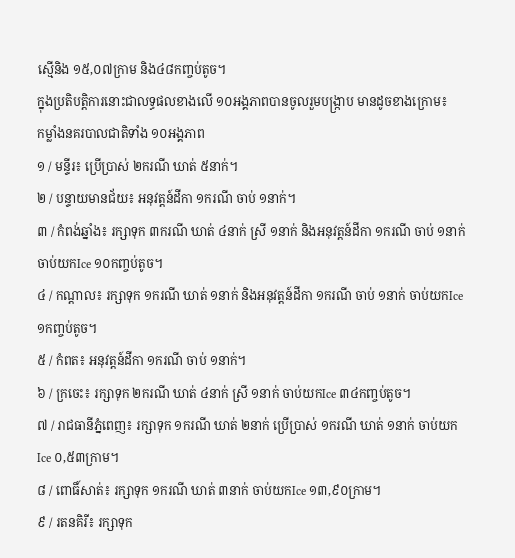ស្មេីនិង ១៥,០៧ក្រាម និង៤៨កញ្ចប់តូច។
ក្នុងប្រតិបត្តិការនោះជាលទ្ធផលខាងលើ ១០អង្គភាពបានចូលរួមបង្ក្រាប មានដូចខាងក្រោម៖
កម្លាំងនគរបាលជាតិទាំង ១០អង្គភាព
១ / មន្ទីរ៖ ប្រើប្រាស់ ២ករណី ឃាត់ ៥នាក់។
២ / បន្ទាយមានជ័យ៖ អនុវត្តន៍ដីកា ១ករណី ចាប់ ១នាក់។
៣ / កំពង់ឆ្នាំង៖ រក្សាទុក ៣ករណី ឃាត់ ៤នាក់ ស្រី ១នាក់ និងអនុវត្តន៍ដីកា ១ករណី ចាប់ ១នាក់ ចាប់យកIce ១០កញ្ចប់តូច។
៤ / កណ្តាល៖ រក្សាទុក ១ករណី ឃាត់ ១នាក់ និងអនុវត្តន៍ដីកា ១ករណី ចាប់ ១នាក់ ចាប់យកIce ១កញ្ចប់តូច។
៥ / កំពត៖ អនុវត្តន៍ដីកា ១ករណី ចាប់ ១នាក់។
៦ / ក្រចេះ៖ រក្សាទុក ២ករណី ឃាត់ ៤នាក់ ស្រី ១នាក់ ចាប់យកIce ៣៤កញ្ចប់តូច។
៧ / រាជធានីភ្នំពេញ៖ រក្សាទុក ១ករណី ឃាត់ ២នាក់ ប្រើប្រាស់ ១ករណី ឃាត់ ១នាក់ ចាប់យកIce ០,៥៣ក្រាម។
៨ / ពោធិ៍សាត់៖ រក្សាទុក ១ករណី ឃាត់ ៣នាក់ ចាប់យកIce ១៣,៩០ក្រាម។
៩ / រតនគិរី៖ រក្សាទុក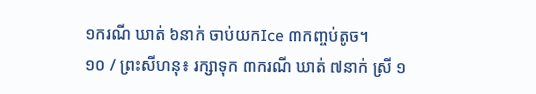១ករណី ឃាត់ ៦នាក់ ចាប់យកIce ៣កញ្ចប់តូច។
១០ / ព្រះសីហនុ៖ រក្សាទុក ៣ករណី ឃាត់ ៧នាក់ ស្រី ១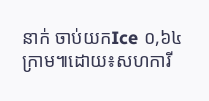នាក់ ចាប់យកIce ០,៦៤ក្រាម៕ដោយ៖សហការី